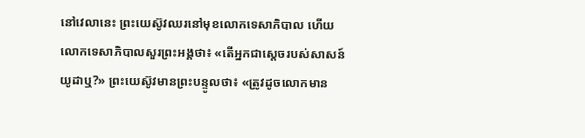នៅវេលានេះ ព្រះយេស៊ូវឈរនៅមុខលោកទេសាភិបាល ហើយលោកទេសាភិបាលសួរព្រះអង្គថា៖ «តើអ្នកជាស្តេចរបស់សាសន៍យូដាឬ?» ព្រះយេស៊ូវមានព្រះបន្ទូលថា៖ «ត្រូវដូចលោកមាន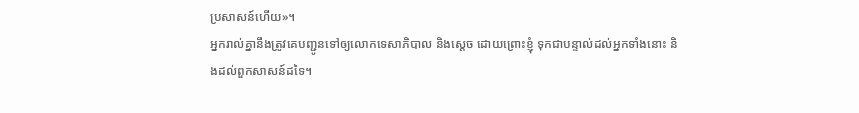ប្រសាសន៍ហើយ»។
អ្នករាល់គ្នានឹងត្រូវគេបញ្ជូនទៅឲ្យលោកទេសាភិបាល និងស្តេច ដោយព្រោះខ្ញុំ ទុកជាបន្ទាល់ដល់អ្នកទាំងនោះ និងដល់ពួកសាសន៍ដទៃ។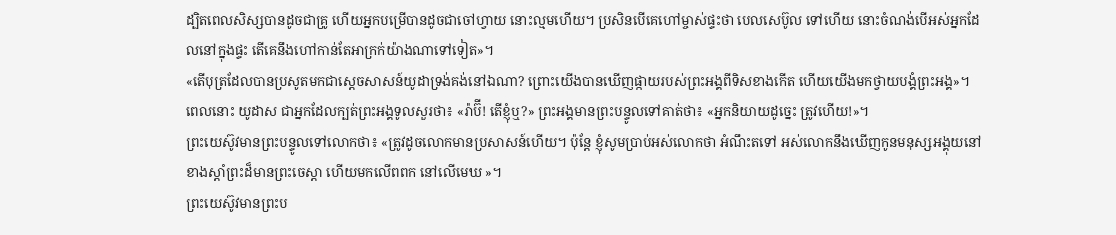ដ្បិតពេលសិស្សបានដូចជាគ្រូ ហើយអ្នកបម្រើបានដូចជាចៅហ្វាយ នោះល្មមហើយ។ ប្រសិនបើគេហៅម្ចាស់ផ្ទះថា បេលសេប៊ូល ទៅហើយ នោះចំណង់បើអស់អ្នកដែលនៅក្នុងផ្ទះ តើគេនឹងហៅកាន់តែអាក្រក់យ៉ាងណាទៅទៀត»។
«តើបុត្រដែលបានប្រសូតមកជាស្តេចសាសន៍យូដាទ្រង់គង់នៅឯណា? ព្រោះយើងបានឃើញផ្កាយរបស់ព្រះអង្គពីទិសខាងកើត ហើយយើងមកថ្វាយបង្គំព្រះអង្គ»។
ពេលនោះ យូដាស ជាអ្នកដែលក្បត់ព្រះអង្គទូលសួរថា៖ «រ៉ាប៊ី! តើខ្ញុំឬ?» ព្រះអង្គមានព្រះបន្ទូលទៅគាត់ថា៖ «អ្នកនិយាយដូច្នេះ ត្រូវហើយ!»។
ព្រះយេស៊ូវមានព្រះបន្ទូលទៅលោកថា៖ «ត្រូវដូចលោកមានប្រសាសន៍ហើយ។ ប៉ុន្តែ ខ្ញុំសូមប្រាប់អស់លោកថា អំណឹះតទៅ អស់លោកនឹងឃើញកូនមនុស្សអង្គុយនៅខាងស្តាំព្រះដ៏មានព្រះចេស្តា ហើយមកលើពពក នៅលើមេឃ »។
ព្រះយេស៊ូវមានព្រះប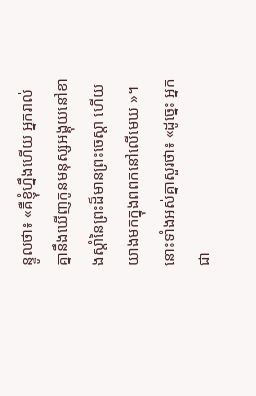ន្ទូលថា៖ «គឺខ្ញុំហ្នឹងហើយ អ្នករាល់គ្នានឹងឃើញកូនមនុស្សអង្គុយនៅខាងស្តាំនៃព្រះដ៏មានព្រះចេស្តា ហើយយាងមកក្នុងពពកនៅលើមេឃ »។
នោះទាំងអស់គ្នាសួរថា៖ «ដូច្នេះ អ្នកជា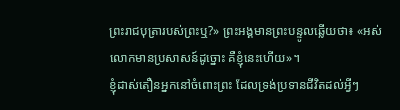ព្រះរាជបុត្រារបស់ព្រះឬ?» ព្រះអង្គមានព្រះបន្ទូលឆ្លើយថា៖ «អស់លោកមានប្រសាសន៍ដូច្នោះ គឺខ្ញុំនេះហើយ»។
ខ្ញុំដាស់តឿនអ្នកនៅចំពោះព្រះ ដែលទ្រង់ប្រទានជីវិតដល់អ្វីៗ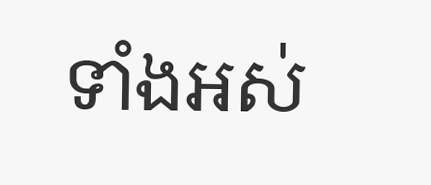ទាំងអស់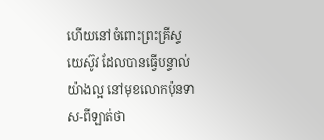ហើយនៅចំពោះព្រះគ្រីស្ទយេស៊ូវ ដែលបានធ្វើបន្ទាល់យ៉ាងល្អ នៅមុខលោកប៉ុនទាស-ពីឡាត់ថា